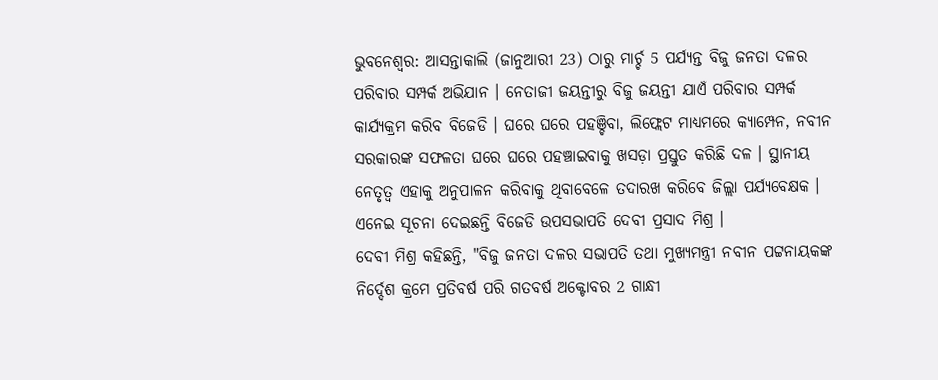ଭୁବନେଶ୍ବର: ଆସନ୍ତାକାଲି (ଜାନୁଆରୀ 23) ଠାରୁ ମାର୍ଚ୍ଚ 5 ପର୍ଯ୍ୟନ୍ତ ବିଜୁ ଜନତା ଦଳର ପରିବାର ସମ୍ପର୍କ ଅଭିଯାନ । ନେତାଜୀ ଜୟନ୍ତୀରୁ ବିଜୁ ଜୟନ୍ତୀ ଯାଏଁ ପରିବାର ସମ୍ପର୍କ କାର୍ଯ୍ୟକ୍ରମ କରିବ ବିଜେଡି । ଘରେ ଘରେ ପହଞ୍ଚିବା, ଲିଫ୍ଲେଟ ମାଧ୍ୟମରେ କ୍ୟାମ୍ପେନ, ନବୀନ ସରକାରଙ୍କ ସଫଳତା ଘରେ ଘରେ ପହଞ୍ଚାଇବାକୁ ଖସଡ଼ା ପ୍ରସ୍ତୁତ କରିଛି ଦଳ । ସ୍ଥାନୀୟ ନେତୃତ୍ବ ଏହାକୁ ଅନୁପାଳନ କରିବାକୁ ଥିବାବେଳେ ତଦାରଖ କରିବେ ଜିଲ୍ଲା ପର୍ଯ୍ୟବେକ୍ଷକ । ଏନେଇ ସୂଚନା ଦେଇଛନ୍ତି ବିଜେଡି ଉପସଭାପତି ଦେବୀ ପ୍ରସାଦ ମିଶ୍ର ।
ଦେବୀ ମିଶ୍ର କହିଛନ୍ତି, "ବିଜୁ ଜନତା ଦଳର ସଭାପତି ତଥା ମୁଖ୍ୟମନ୍ତ୍ରୀ ନବୀନ ପଟ୍ଟନାୟକଙ୍କ ନିର୍ଦ୍ଦେଶ କ୍ରମେ ପ୍ରତିବର୍ଷ ପରି ଗତବର୍ଷ ଅକ୍ଟୋବର 2 ଗାନ୍ଧୀ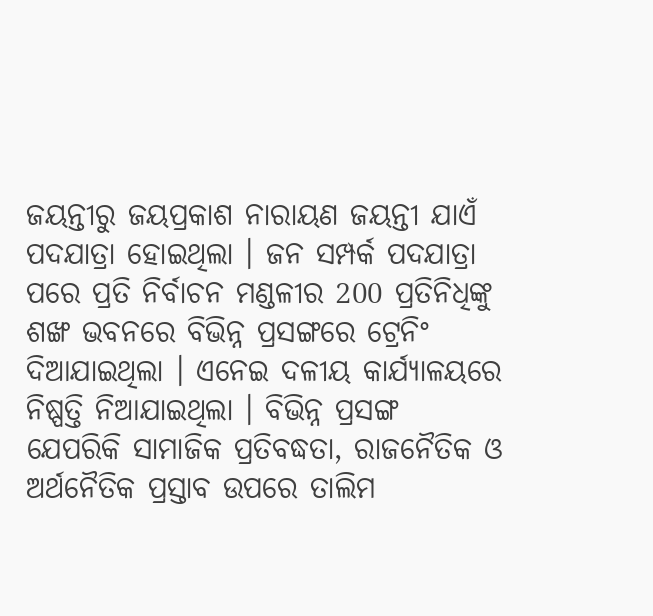ଜୟନ୍ତୀରୁ ଜୟପ୍ରକାଶ ନାରାୟଣ ଜୟନ୍ତୀ ଯାଏଁ ପଦଯାତ୍ରା ହୋଇଥିଲା । ଜନ ସମ୍ପର୍କ ପଦଯାତ୍ରା ପରେ ପ୍ରତି ନିର୍ବାଚନ ମଣ୍ଡଳୀର 200 ପ୍ରତିନିଧିଙ୍କୁ ଶଙ୍ଖ ଭବନରେ ବିଭିନ୍ନ ପ୍ରସଙ୍ଗରେ ଟ୍ରେନିଂ ଦିଆଯାଇଥିଲା । ଏନେଇ ଦଳୀୟ କାର୍ଯ୍ୟାଳୟରେ ନିଷ୍ପତ୍ତି ନିଆଯାଇଥିଲା । ବିଭିନ୍ନ ପ୍ରସଙ୍ଗ ଯେପରିକି ସାମାଜିକ ପ୍ରତିବଦ୍ଧତା, ରାଜନୈତିକ ଓ ଅର୍ଥନୈତିକ ପ୍ରସ୍ତାବ ଉପରେ ତାଲିମ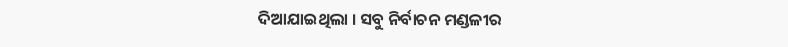ଦିଆଯାଇଥିଲା । ସବୁ ନିର୍ବାଚନ ମଣ୍ଡଳୀର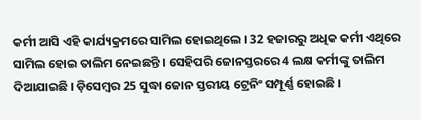କର୍ମୀ ଆସି ଏହି କାର୍ଯ୍ୟକ୍ରମରେ ସାମିଲ ହୋଇଥିଲେ । 32 ହଜାରରୁ ଅଧିକ କର୍ମୀ ଏଥିରେ ସାମିଲ ହୋଇ ତାଲିମ ନେଇଛନ୍ତି । ସେହିପରି ଜୋନସ୍ତରରେ 4 ଲକ୍ଷ କର୍ମୀଙ୍କୁ ତାଲିମ ଦିଆଯାଇଛି । ଡ଼ିସେମ୍ବର 25 ସୁଦ୍ଧା ଜୋନ ସ୍ତରୀୟ ଟ୍ରେନିଂ ସମ୍ପୂର୍ଣ୍ଣ ହୋଇଛି ।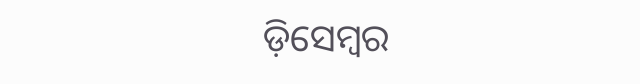ଡ଼ିସେମ୍ବର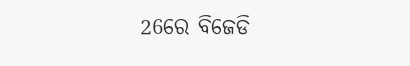26ରେ ବିଜେଡି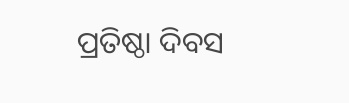ପ୍ରତିଷ୍ଠା ଦିବସ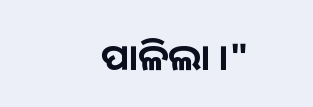ପାଳିଲା ।"